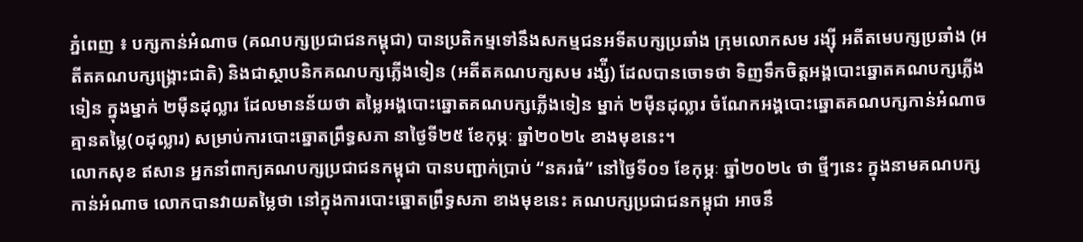ភ្នំពេញ ៖ បក្សកាន់អំណាច (គណបក្សប្រជាជនកម្ពុជា) បានប្រតិកម្មទៅនឹងសកម្មជនអទីតបក្សប្រឆាំង ក្រុមលោកសម រង្ស៊ី អតីតមេបក្សប្រឆាំង (អតីតគណបក្សង្គ្រោះជាតិ) និងជាស្ថាបនិកគណបក្សភ្លើងទៀន (អតីតគណបក្សសម រង្ស៉ី) ដែលបានចោទថា ទិញទឹកចិត្តអង្គបោះឆ្នោតគណបក្សភ្លើងទៀន ក្នុងម្នាក់ ២ម៉ឺនដុល្លារ ដែលមានន័យថា តម្លៃអង្គបោះឆ្នោតគណបក្សភ្លើងទៀន ម្នាក់ ២ម៉ឺនដុល្លារ ចំណែកអង្គបោះឆ្នោតគណបក្សកាន់អំណាច គ្មានតម្លៃ(០ដុល្លារ) សម្រាប់ការបោះឆ្នោតព្រឹទ្ធសភា នាថ្ងៃទី២៥ ខែកុម្ភៈ ឆ្នាំ២០២៤ ខាងមុខនេះ។
លោកសុខ ឥសាន អ្នកនាំពាក្យគណបក្សប្រជាជនកម្ពុជា បានបញ្ជាក់ប្រាប់ “នគរធំ” នៅថ្ងៃទី០១ ខែកុម្ភៈ ឆ្នាំ២០២៤ ថា ថ្មីៗនេះ ក្នុងនាមគណបក្សកាន់អំណាច លោកបានវាយតម្លៃថា នៅក្នុងការបោះឆ្នោតព្រឹទ្ធសភា ខាងមុខនេះ គណបក្សប្រជាជនកម្ពុជា អាចនឹ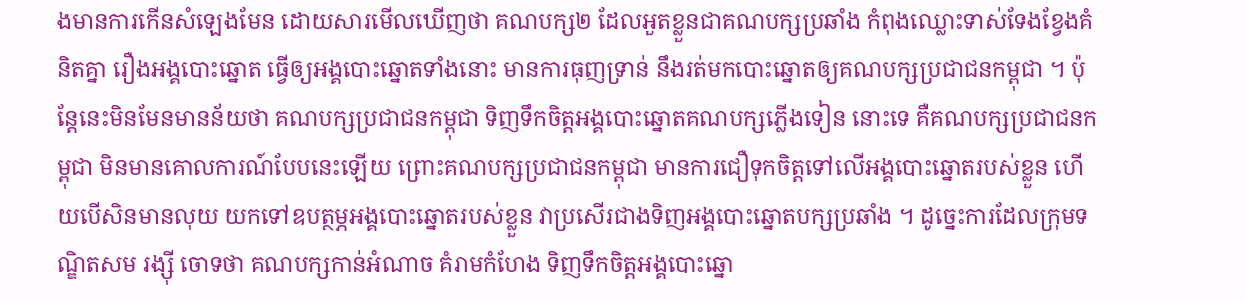ងមានការកើនសំឡេងមែន ដោយសារមើលឃើញថា គណបក្ស២ ដែលអួតខ្លួនជាគណបក្សប្រឆាំង កំពុងឈ្លោះទាស់ទែងខ្វែងគំនិតគ្នា រឿងអង្គបោះឆ្នោត ធ្វើឲ្យអង្គបោះឆ្នោតទាំងនោះ មានការធុញទ្រាន់ នឹងរត់មកបោះឆ្នោតឲ្យគណបក្សប្រជាជនកម្ពុជា ។ ប៉ុន្តែនេះមិនមែនមានន័យថា គណបក្សប្រជាជនកម្ពុជា ទិញទឹកចិត្តអង្គបោះឆ្នោតគណបក្សភ្លើងទៀន នោះទេ គឺគណបក្សប្រជាជនកម្ពុជា មិនមានគោលការណ៍បែបនេះឡើយ ព្រោះគណបក្សប្រជាជនកម្ពុជា មានការជឿទុកចិត្តទៅលើអង្គបោះឆ្នោតរបស់ខ្លួន ហើយបើសិនមានលុយ យកទៅឧបត្ថម្ភអង្គបោះឆ្នោតរបស់ខ្លួន វាប្រសើរជាងទិញអង្គបោះឆ្នោតបក្សប្រឆាំង ។ ដូច្នេះការដែលក្រុមទណ្ឌិតសម រង្ស៊ី ចោទថា គណបក្សកាន់អំណាច គំរាមកំហែង ទិញទឹកចិត្តអង្គបោះឆ្នោ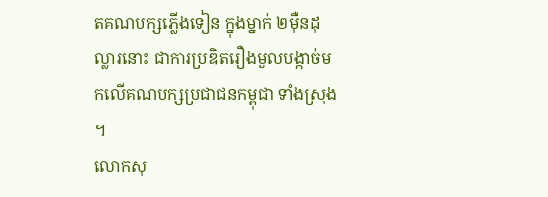តគណបក្សភ្លើងទៀន ក្នុងម្នាក់ ២ម៉ឺនដុល្លារនោះ ជាការប្រឌិតរឿងមួលបង្កាច់មកលើគណបក្សប្រជាជនកម្ពុជា ទាំងស្រុង ។
លោកសុ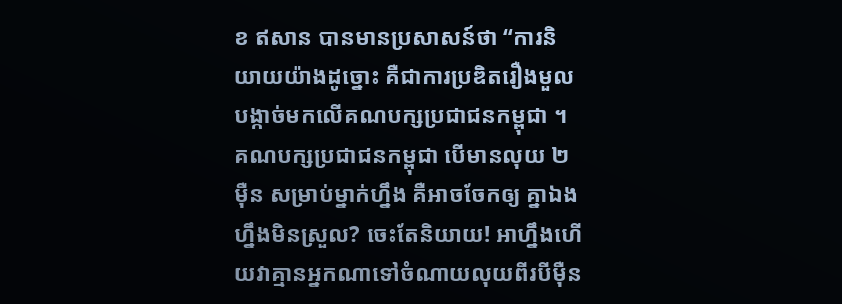ខ ឥសាន បានមានប្រសាសន៍ថា “ការនិយាយយ៉ាងដូច្នោះ គឺជាការប្រឌិតរឿងមួលបង្កាច់មកលើគណបក្សប្រជាជនកម្ពុជា ។ គណបក្សប្រជាជនកម្ពុជា បើមានលុយ ២ម៉ឺន សម្រាប់ម្នាក់ហ្នឹង គឺអាចចែកឲ្យ គ្នាឯងហ្នឹងមិនស្រួល? ចេះតែនិយាយ! អាហ្នឹងហើយវាគ្មានអ្នកណាទៅចំណាយលុយពីរបីម៉ឺន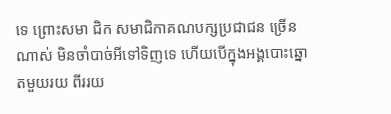ទេ ព្រោះសមា ជិក សមាជិកាគណបក្សប្រជាជន ច្រើនណាស់ មិនចាំបាច់អីទៅទិញទេ ហើយបើក្នុងអង្គបោះឆ្នោតមួយរយ ពីររយ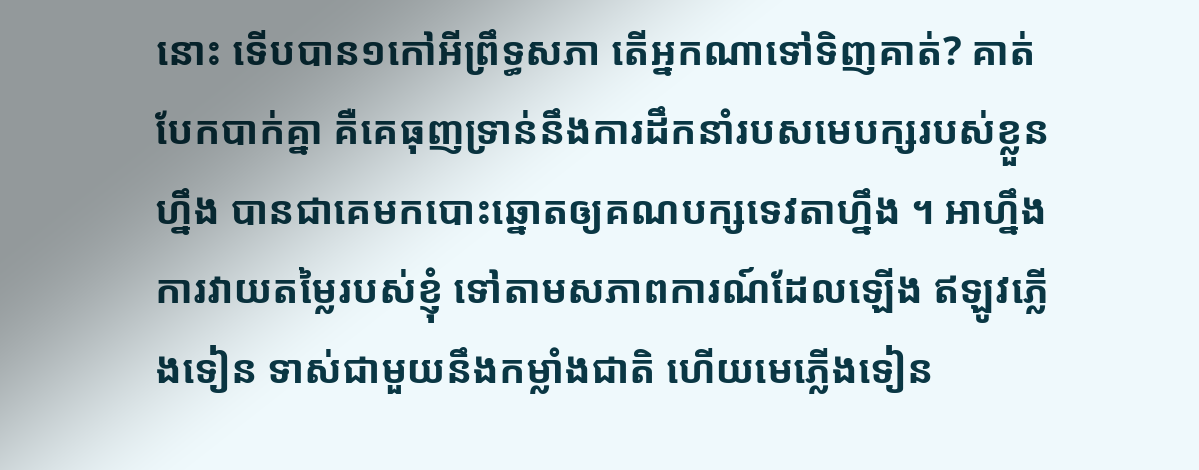នោះ ទើបបាន១កៅអីព្រឹទ្ធសភា តើអ្នកណាទៅទិញគាត់? គាត់បែកបាក់គ្នា គឺគេធុញទ្រាន់នឹងការដឹកនាំរបសមេបក្សរបស់ខ្លួនហ្នឹង បានជាគេមកបោះឆ្នោតឲ្យគណបក្សទេវតាហ្នឹង ។ អាហ្នឹងការវាយតម្លៃរបស់ខ្ញុំ ទៅតាមសភាពការណ៍ដែលឡើង ឥឡូវភ្លើងទៀន ទាស់ជាមួយនឹងកម្លាំងជាតិ ហើយមេភ្លើងទៀន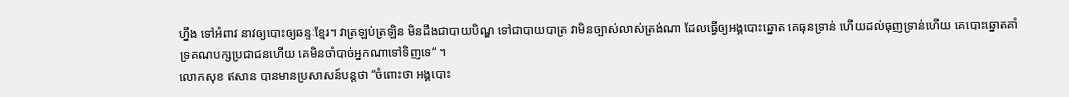ហ្នឹង ទៅអំពាវ នាវឲ្យបោះឲ្យឆន្ទៈខ្មែរ។ វាត្រឡប់ត្រឡិន មិនដឹងជាបាយបិណ្ឌ ទៅជាបាយបាត្រ វាមិនច្បាស់លាស់ត្រង់ណា ដែលធ្វើឲ្យអង្គបោះឆ្នោត គេធុនទា្រន់ ហើយដល់ធុញទ្រាន់ហើយ គេបោះឆ្នោតគាំទ្រគណបក្សប្រជាជនហើយ គេមិនចាំបាច់អ្នកណាទៅទិញទេ“ ។
លោកសុខ ឥសាន បានមានប្រសាសន៍បន្តថា “ចំពោះថា អង្គបោះ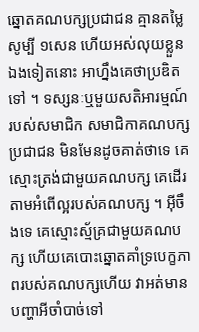ឆ្នោតគណបក្សប្រជាជន គ្មានតម្លៃសូម្បី ១សេន ហើយអស់លុយខ្លួនឯងទៀតនោះ អាហ្នឹងគេថាប្រឌិតទៅ ។ ទស្សនៈឬមួយសតិអារម្មណ៍របស់សមាជិក សមាជិកាគណបក្សប្រជាជន មិនមែនដូចគាត់ថាទេ គេស្មោះត្រង់ជាមួយគណបក្ស គេដើរតាមអំពើល្អរបស់គណបក្ស ។ អ៊ីចឹងទេ គេស្មោះស្ម័គ្រជាមួយគណបក្ស ហើយគេបោះឆ្នោតគាំទ្របេក្ខភាពរបស់គណបក្សហើយ វាអត់មានបញ្ហាអីចាំបាច់ទៅ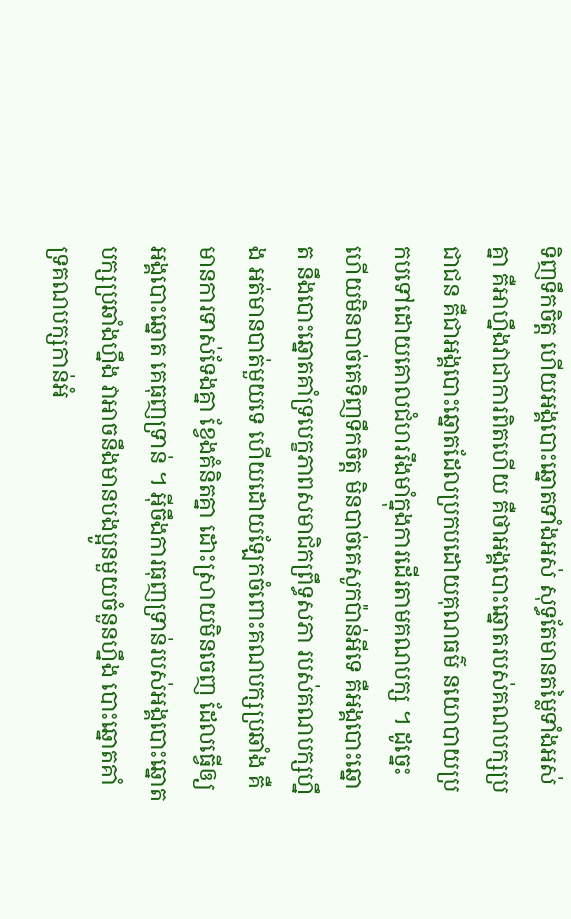ទិញទឹកចិត្ត ហើយអង្គបោះឆ្នោតទាំងអស់ សុទ្ធតែមានតម្លៃទាំងអស់គ្នា គឺអាហ្នឹងវាជាការពិតហើយ គឺថាអង្គបោះឆ្នោតរបស់គណបក្សប្រជាជន គឺជាអង្គបោះឆ្នោតដែលប្រកបដោយគុណធម៌ នយោបាយប្រកបទៅដោយគោលជំហររឹងមាំក្នុងការដើរតាមគណបក្ស ។ ដូច្នេះហើយមិនបាច់គេទិញទឹកចិត្ត មិនបាច់គេសូកប៉ាន់អីទេ គឺអង្គបោះឆ្នោត នឹងបោះឆ្នោតគាំទ្របេក្ខភាពសមាជិកព្រឹទ្ធសភា របស់គណបក្សហ្នឹង អត់មានបាត់មួយទេ ហើយដោយឡែកចំពោះគណបក្សប្រឆាំង គឺមានការទាស់ទែងគ្នា ខ្វែងគំនិតគ្នា ដោះស្រាយមិនចេញ ដែលធ្វើឲ្យអង្គបោះឆ្នោត គេធុញទ្រាន់ ។ អ៊ីចឹងការធុញទ្រាន់របស់អង្គបោះឆ្នោតបក្សប្រឆាំងហ្នឹង វាអាចនឹងមានបងប្អូនមួយចំនួនហ្នឹង បោះឆ្នោតគាំទ្រគណបក្សកាន់អំ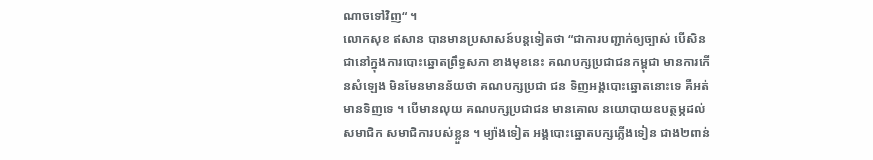ណាចទៅវិញ“ ។
លោកសុខ ឥសាន បានមានប្រសាសន៍បន្តទៀតថា “ជាការបញ្ជាក់ឲ្យច្បាស់ បើសិនជានៅក្នុងការបោះឆ្នោតព្រឹទ្ធសភា ខាងមុខនេះ គណបក្សប្រជាជនកម្ពុជា មានការកើនសំឡេង មិនមែនមានន័យថា គណបក្សប្រជា ជន ទិញអង្គបោះឆ្នោតនោះទេ គឺអត់មានទិញទេ ។ បើមានលុយ គណបក្សប្រជាជន មានគោល នយោបាយឧបត្ថម្ភដល់សមាជិក សមាជិការបស់ខ្លួន ។ ម្យ៉ាងទៀត អង្គបោះឆ្នោតបក្សភ្លើងទៀន ជាង២ពាន់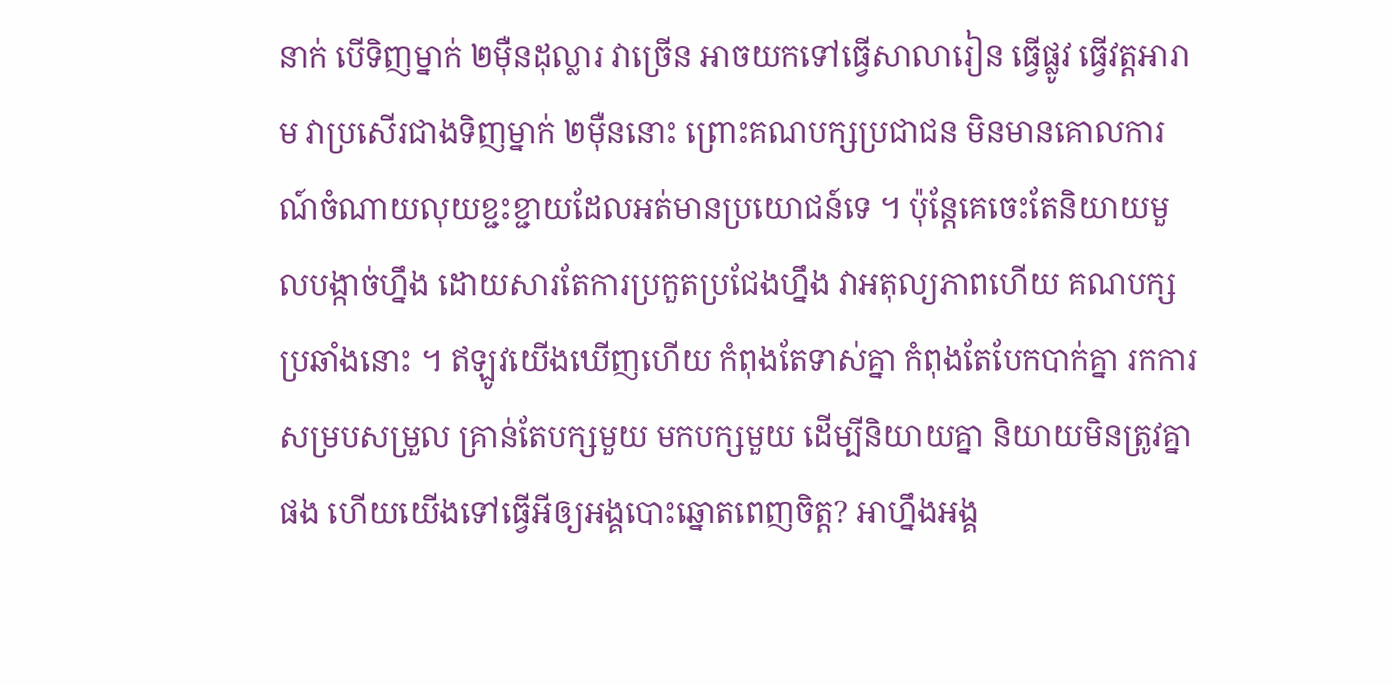នាក់ បើទិញម្នាក់ ២ម៉ឺនដុល្លារ វាច្រើន អាចយកទៅធ្វើសាលារៀន ធ្វើផ្លូវ ធ្វើវត្តអារាម វាប្រសើរជាងទិញម្នាក់ ២ម៉ឺននោះ ព្រោះគណបក្សប្រជាជន មិនមានគោលការណ៍ចំណាយលុយខ្ជះខ្ជាយដែលអត់មានប្រយោជន៍ទេ ។ ប៉ុន្តែគេចេះតែនិយាយមួលបង្កាច់ហ្នឹង ដោយសារតែការប្រកួតប្រជែងហ្នឹង វាអតុល្យភាពហើយ គណបក្សប្រឆាំងនោះ ។ ឥឡូវយើងឃើញហើយ កំពុងតែទាស់គ្នា កំពុងតែបែកបាក់គ្នា រកការសម្របសម្រួល គ្រាន់តែបក្សមួយ មកបក្សមួយ ដើម្បីនិយាយគ្នា និយាយមិនត្រូវគ្នាផង ហើយយើងទៅធ្វើអីឲ្យអង្គបោះឆ្នោតពេញចិត្ត? អាហ្នឹងអង្គ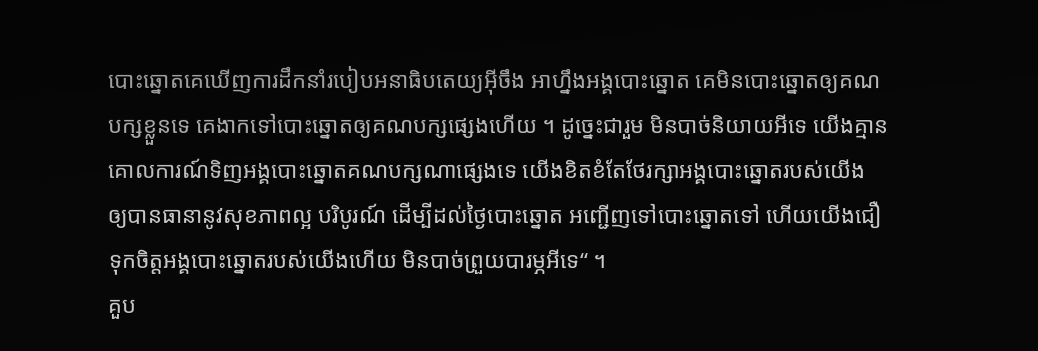បោះឆ្នោតគេឃើញការដឹកនាំរបៀបអនាធិបតេយ្យអ៊ីចឹង អាហ្នឹងអង្គបោះឆ្នោត គេមិនបោះឆ្នោតឲ្យគណ បក្សខ្លួនទេ គេងាកទៅបោះឆ្នោតឲ្យគណបក្សផ្សេងហើយ ។ ដូច្នេះជារួម មិនបាច់និយាយអីទេ យើងគ្មានគោលការណ៍ទិញអង្គបោះឆ្នោតគណបក្សណាផ្សេងទេ យើងខិតខំតែថែរក្សាអង្គបោះឆ្នោតរបស់យើង ឲ្យបានធានានូវសុខភាពល្អ បរិបូរណ៍ ដើម្បីដល់ថ្ងៃបោះឆ្នោត អញ្ជើញទៅបោះឆ្នោតទៅ ហើយយើងជឿទុកចិត្តអង្គបោះឆ្នោតរបស់យើងហើយ មិនបាច់ព្រួយបារម្ភអីទេ“ ។
គួប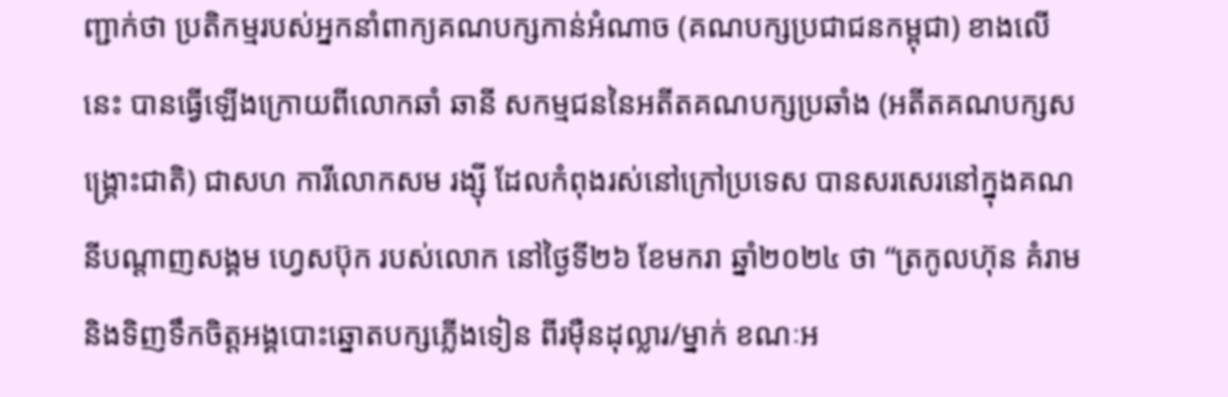ញ្ជាក់ថា ប្រតិកម្មរបស់អ្នកនាំពាក្យគណបក្សកាន់អំណាច (គណបក្សប្រជាជនកម្ពុជា) ខាងលើនេះ បានធ្វើឡើងក្រោយពីលោកឆាំ ឆានី សកម្មជននៃអតីតគណបក្សប្រឆាំង (អតីតគណបក្សសង្រ្គោះជាតិ) ជាសហ ការីលោកសម រង្ស៊ី ដែលកំពុងរស់នៅក្រៅប្រទេស បានសរសេរនៅក្នុងគណនីបណ្ដាញសង្គម ហ្វេសប៊ុក របស់លោក នៅថ្ងៃទី២៦ ខែមករា ឆ្នាំ២០២៤ ថា “ត្រកូលហ៊ុន គំរាម និងទិញទឹកចិត្តអង្គបោះឆ្នោតបក្សភ្លើងទៀន ពីរម៉ឺនដុល្លារ/ម្នាក់ ខណៈអ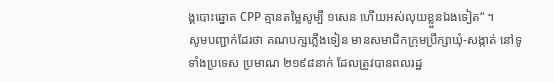ង្គបោះឆ្នោត CPP គ្មានតម្លៃសូម្បី ១សេន ហើយអស់លុយខ្លួនឯងទៀត“ ។
សូមបញ្ជាក់ដែរថា គណបក្សភ្លើងទៀន មានសមាជិកក្រុមប្រឹក្សាឃុំ-សង្កាត់ នៅទូទាំងប្រទេស ប្រមាណ ២១៩៨នាក់ ដែលត្រូវបានពលរដ្ឋ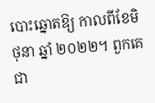បោះឆ្នោតឱ្យ កាលពីខែមិថុនា ឆ្នាំ ២០២២។ ពួកគេជា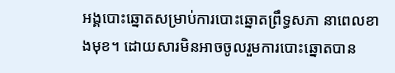អង្គបោះឆ្នោតសម្រាប់ការបោះឆ្នោតព្រឹទ្ធសភា នាពេលខាងមុខ។ ដោយសារមិនអាចចូលរួមការបោះឆ្នោតបាន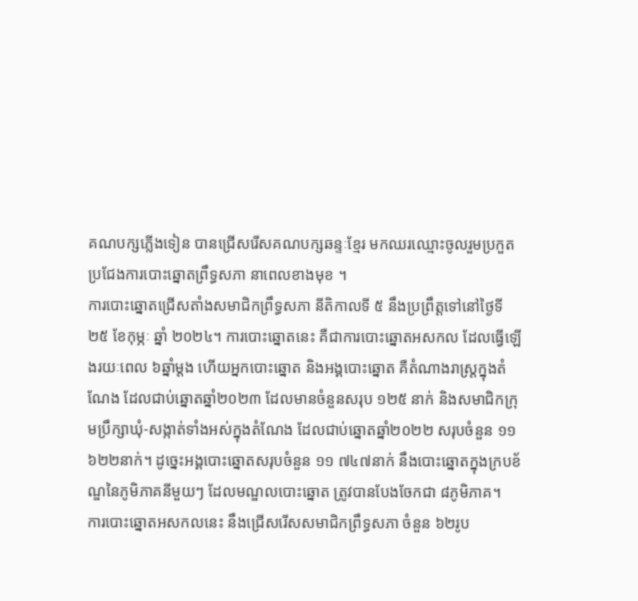គណបក្សភ្លើងទៀន បានជ្រើសរើសគណបក្សឆន្ទៈខ្មែរ មកឈរឈ្មោះចូលរួមប្រកួតប្រជែងការបោះឆ្នោតព្រឹទ្ធសភា នាពេលខាងមុខ ។
ការបោះឆ្នោតជ្រើសតាំងសមាជិកព្រឹទ្ធសភា នីតិកាលទី ៥ នឹងប្រព្រឹត្តទៅនៅថ្ងៃទី ២៥ ខែកុម្ភៈ ឆ្នាំ ២០២៤។ ការបោះឆ្នោតនេះ គឺជាការបោះឆ្នោតអសកល ដែលធ្វើឡើងរយៈពេល ៦ឆ្នាំម្តង ហើយអ្នកបោះឆ្នោត និងអង្គបោះឆ្នោត គឺតំណាងរាស្ត្រក្នុងតំណែង ដែលជាប់ឆ្នោតឆ្នាំ២០២៣ ដែលមានចំនួនសរុប ១២៥ នាក់ និងសមាជិកក្រុមប្រឹក្សាឃុំ-សង្កាត់ទាំងអស់ក្នុងតំណែង ដែលជាប់ឆ្នោតឆ្នាំ២០២២ សរុបចំនួន ១១ ៦២២នាក់។ ដូច្នេះអង្គបោះឆ្នោតសរុបចំនួន ១១ ៧៤៧នាក់ នឹងបោះឆ្នោតក្នុងក្របខ័ណ្ឌនៃភូមិភាគនីមួយៗ ដែលមណ្ឌលបោះឆ្នោត ត្រូវបានបែងចែកជា ៨ភូមិភាគ។
ការបោះឆ្នោតអសកលនេះ នឹងជ្រើសរើសសមាជិកព្រឹទ្ធសភា ចំនួន ៦២រូប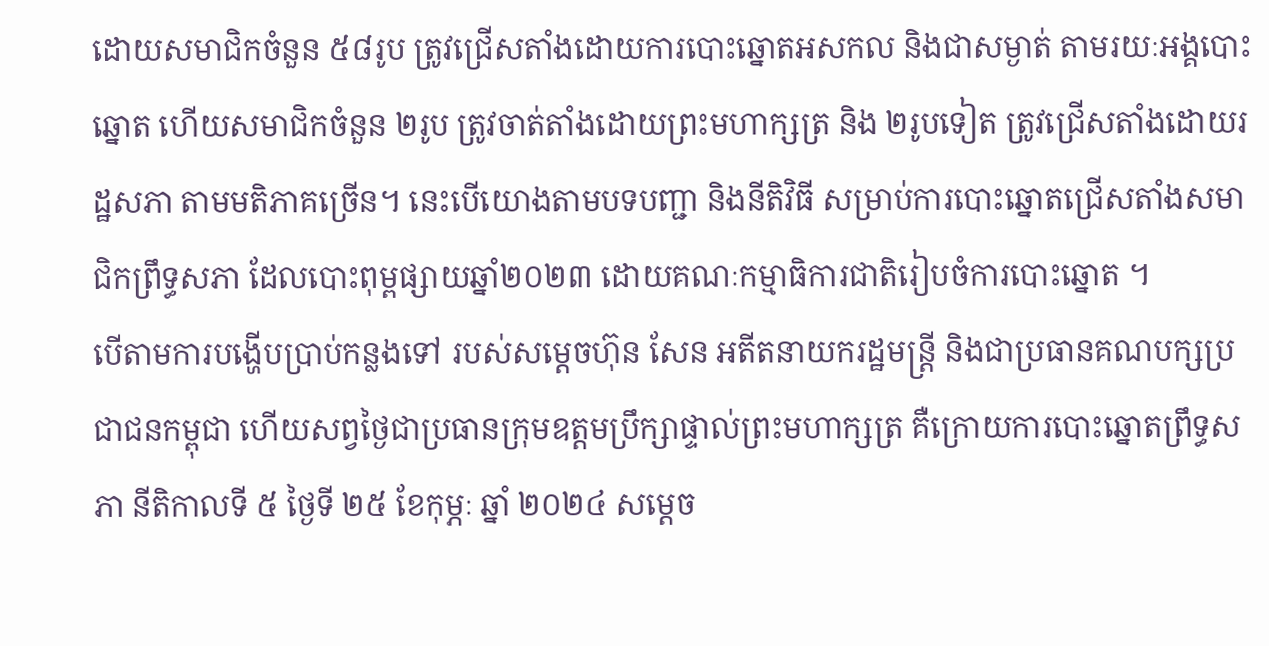ដោយសមាជិកចំនួន ៥៨រូប ត្រូវជ្រើសតាំងដោយការបោះឆ្នោតអសកល និងជាសម្ងាត់ តាមរយៈអង្គបោះឆ្នោត ហើយសមាជិកចំនួន ២រូប ត្រូវចាត់តាំងដោយព្រះមហាក្សត្រ និង ២រូបទៀត ត្រូវជ្រើសតាំងដោយរដ្ឋសភា តាមមតិភាគច្រើន។ នេះបើយោងតាមបទបញ្ជា និងនីតិវិធី សម្រាប់ការបោះឆ្នោតជ្រើសតាំងសមាជិកព្រឹទ្ធសភា ដែលបោះពុម្ពផ្សាយឆ្នាំ២០២៣ ដោយគណៈកម្មាធិការជាតិរៀបចំការបោះឆ្នោត ។
បើតាមការបង្ហើបប្រាប់កន្លងទៅ របស់សម្តេចហ៊ុន សែន អតីតនាយករដ្ឋមន្ត្រី និងជាប្រធានគណបក្សប្រជាជនកម្ពុជា ហើយសព្វថ្ងៃជាប្រធានក្រុមឧត្តមប្រឹក្សាផ្ទាល់ព្រះមហាក្សត្រ គឺក្រោយការបោះឆ្នោតព្រឹទ្ធសភា នីតិកាលទី ៥ ថ្ងៃទី ២៥ ខែកុម្ភៈ ឆ្នាំ ២០២៤ សម្តេច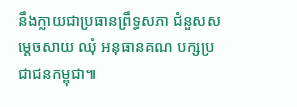នឹងក្លាយជាប្រធានព្រឹទ្ធសភា ជំនួសសម្តេចសាយ ឈុំ អនុធានគណ បក្សប្រជាជនកម្ពុជា៕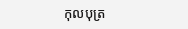កុលបុត្រ